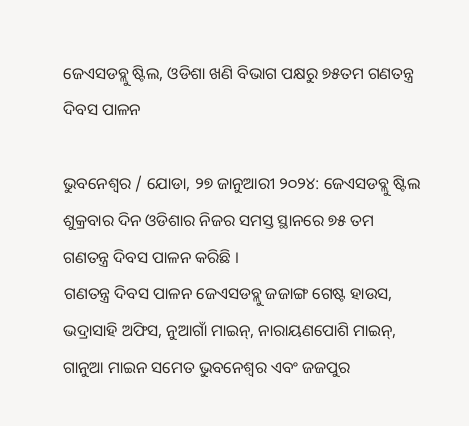ଜେଏସଡବ୍ଲୁ ଷ୍ଟିଲ, ଓଡିଶା ଖଣି ବିଭାଗ ପକ୍ଷରୁ ୭୫ତମ ଗଣତନ୍ତ୍ର ଦିବସ ପାଳନ

ଭୁବନେଶ୍ୱର / ଯୋଡା, ୨୭ ଜାନୁଆରୀ ୨୦୨୪: ଜେଏସଡବ୍ଲୁ ଷ୍ଟିଲ ଶୁକ୍ରବାର ଦିନ ଓଡିଶାର ନିଜର ସମସ୍ତ ସ୍ଥାନରେ ୭୫ ତମ ଗଣତନ୍ତ୍ର ଦିବସ ପାଳନ କରିଛି ।
ଗଣତନ୍ତ୍ର ଦିବସ ପାଳନ ଜେଏସଡବ୍ଲୁ ଜଜାଙ୍ଗ ଗେଷ୍ଟ ହାଉସ, ଭଦ୍ରାସାହି ଅଫିସ, ନୁଆଗାଁ ମାଇନ୍, ନାରାୟଣପୋଶି ମାଇନ୍, ଗାନୁଆ ମାଇନ ସମେତ ଭୁବନେଶ୍ୱର ଏବଂ ଜଜପୁର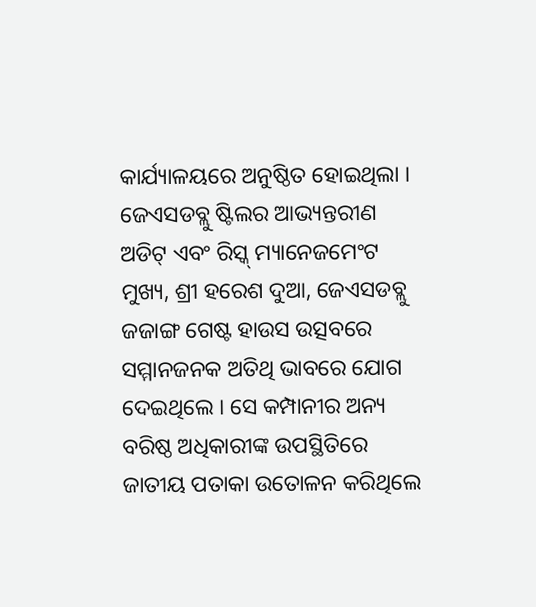କାର୍ଯ୍ୟାଳୟରେ ଅନୁଷ୍ଠିତ ହୋଇଥିଲା ।
ଜେଏସଡବ୍ଲୁ ଷ୍ଟିଲର ଆଭ୍ୟନ୍ତରୀଣ ଅଡିଟ୍ ଏବଂ ରିସ୍କ୍ ମ୍ୟାନେଜମେଂଟ ମୁଖ୍ୟ, ଶ୍ରୀ ହରେଶ ଦୁଆ, ଜେଏସଡବ୍ଲୁ ଜଜାଙ୍ଗ ଗେଷ୍ଟ ହାଉସ ଉତ୍ସବରେ ସମ୍ମାନଜନକ ଅତିଥି ଭାବରେ ଯୋଗ ଦେଇଥିଲେ । ସେ କମ୍ପାନୀର ଅନ୍ୟ ବରିଷ୍ଠ ଅଧିକାରୀଙ୍କ ଉପସ୍ଥିତିରେ ଜାତୀୟ ପତାକା ଉତୋଳନ କରିଥିଲେ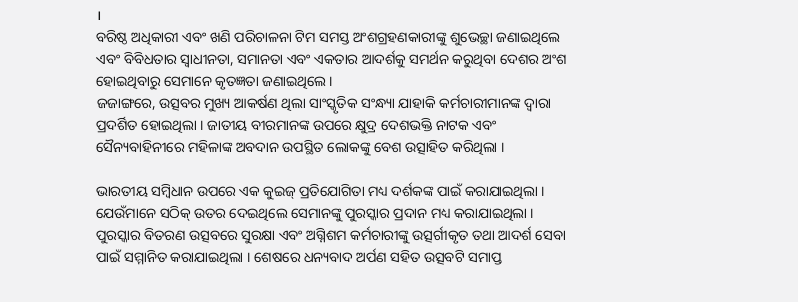।
ବରିଷ୍ଠ ଅଧିକାରୀ ଏବଂ ଖଣି ପରିଚାଳନା ଟିମ ସମସ୍ତ ଅଂଶଗ୍ରହଣକାରୀଙ୍କୁ ଶୁଭେଚ୍ଛା ଜଣାଇଥିଲେ ଏବଂ ବିବିଧତାର ସ୍ୱାଧୀନତା, ସମାନତା ଏବଂ ଏକତାର ଆଦର୍ଶକୁ ସମର୍ଥନ କରୁଥିବା ଦେଶର ଅଂଶ ହୋଇଥିବାରୁ ସେମାନେ କୃତଜ୍ଞତା ଜଣାଇଥିଲେ ।
ଜଜାଙ୍ଗରେ, ଉତ୍ସବର ମୁଖ୍ୟ ଆକର୍ଷଣ ଥିଲା ସାଂସ୍କୃତିକ ସଂନ୍ଧ୍ୟା ଯାହାକି କର୍ମଚାରୀମାନଙ୍କ ଦ୍ୱାରା ପ୍ରଦର୍ଶିତ ହୋଇଥିଲା । ଜାତୀୟ ବୀରମାନଙ୍କ ଉପରେ କ୍ଷୁଦ୍ର ଦେଶଭକ୍ତି ନାଟକ ଏବଂ ସୈନ୍ୟବାହିନୀରେ ମହିଳାଙ୍କ ଅବଦାନ ଉପସ୍ଥିତ ଲୋକଙ୍କୁ ବେଶ ଉତ୍ସାହିତ କରିଥିଲା ।

ଭାରତୀୟ ସମ୍ବିଧାନ ଉପରେ ଏକ କୁଇଜ୍ ପ୍ରତିଯୋଗିତା ମଧ୍ୟ ଦର୍ଶକଙ୍କ ପାଇଁ କରାଯାଇଥିଲା । ଯେଉଁମାନେ ସଠିକ୍ ଉତର ଦେଇଥିଲେ ସେମାନଙ୍କୁ ପୁରସ୍କାର ପ୍ରଦାନ ମଧ୍ୟ କରାଯାଇଥିଲା ।
ପୁରସ୍କାର ବିତରଣ ଉତ୍ସବରେ ସୁରକ୍ଷା ଏବଂ ଅଗ୍ନିଶମ କର୍ମଚାରୀଙ୍କୁ ଉତ୍ସର୍ଗୀକୃତ ତଥା ଆଦର୍ଶ ସେବା ପାଇଁ ସମ୍ମାନିତ କରାଯାଇଥିଲା । ଶେଷରେ ଧନ୍ୟବାଦ ଅର୍ପଣ ସହିତ ଉତ୍ସବଟି ସମାପ୍ତ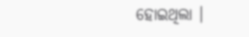ହୋଇଥିଲା ।